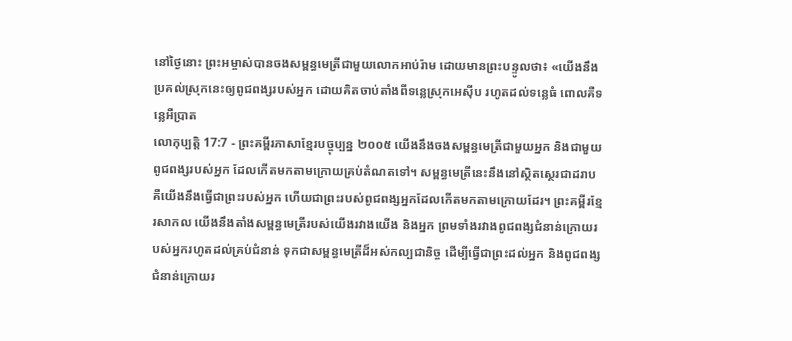នៅថ្ងៃនោះ ព្រះអម្ចាស់បានចងសម្ពន្ធមេត្រីជាមួយលោកអាប់រ៉ាម ដោយមានព្រះបន្ទូលថា៖ «យើងនឹងប្រគល់ស្រុកនេះឲ្យពូជពង្សរបស់អ្នក ដោយគិតចាប់តាំងពីទន្លេស្រុកអេស៊ីប រហូតដល់ទន្លេធំ ពោលគឺទន្លេអឺប្រាត
លោកុប្បត្តិ 17:7 - ព្រះគម្ពីរភាសាខ្មែរបច្ចុប្បន្ន ២០០៥ យើងនឹងចងសម្ពន្ធមេត្រីជាមួយអ្នក និងជាមួយពូជពង្សរបស់អ្នក ដែលកើតមកតាមក្រោយគ្រប់តំណតទៅ។ សម្ពន្ធមេត្រីនេះនឹងនៅស្ថិតស្ថេរជាដរាប គឺយើងនឹងធ្វើជាព្រះរបស់អ្នក ហើយជាព្រះរបស់ពូជពង្សអ្នកដែលកើតមកតាមក្រោយដែរ។ ព្រះគម្ពីរខ្មែរសាកល យើងនឹងតាំងសម្ពន្ធមេត្រីរបស់យើងរវាងយើង និងអ្នក ព្រមទាំងរវាងពូជពង្សជំនាន់ក្រោយរបស់អ្នករហូតដល់គ្រប់ជំនាន់ ទុកជាសម្ពន្ធមេត្រីដ៏អស់កល្បជានិច្ច ដើម្បីធ្វើជាព្រះដល់អ្នក និងពូជពង្សជំនាន់ក្រោយរ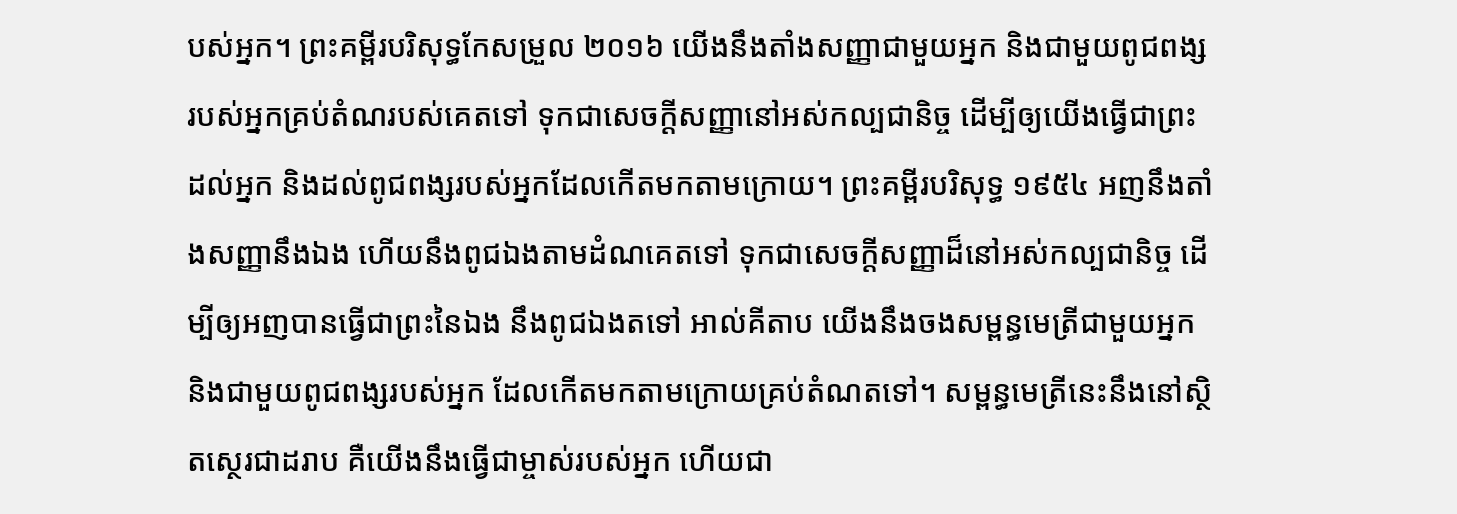បស់អ្នក។ ព្រះគម្ពីរបរិសុទ្ធកែសម្រួល ២០១៦ យើងនឹងតាំងសញ្ញាជាមួយអ្នក និងជាមួយពូជពង្សរបស់អ្នកគ្រប់តំណរបស់គេតទៅ ទុកជាសេចក្ដីសញ្ញានៅអស់កល្បជានិច្ច ដើម្បីឲ្យយើងធ្វើជាព្រះដល់អ្នក និងដល់ពូជពង្សរបស់អ្នកដែលកើតមកតាមក្រោយ។ ព្រះគម្ពីរបរិសុទ្ធ ១៩៥៤ អញនឹងតាំងសញ្ញានឹងឯង ហើយនឹងពូជឯងតាមដំណគេតទៅ ទុកជាសេចក្ដីសញ្ញាដ៏នៅអស់កល្បជានិច្ច ដើម្បីឲ្យអញបានធ្វើជាព្រះនៃឯង នឹងពូជឯងតទៅ អាល់គីតាប យើងនឹងចងសម្ពន្ធមេត្រីជាមួយអ្នក និងជាមួយពូជពង្សរបស់អ្នក ដែលកើតមកតាមក្រោយគ្រប់តំណតទៅ។ សម្ពន្ធមេត្រីនេះនឹងនៅស្ថិតស្ថេរជាដរាប គឺយើងនឹងធ្វើជាម្ចាស់របស់អ្នក ហើយជា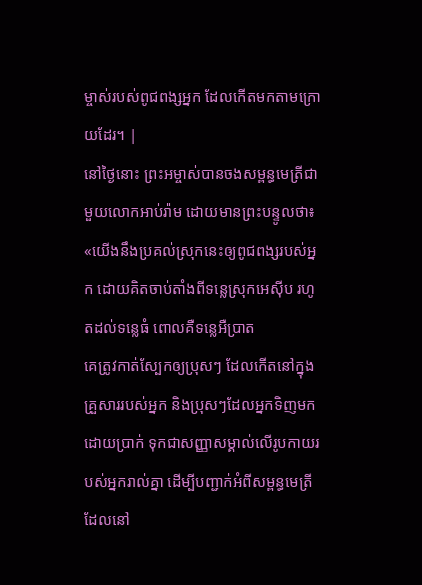ម្ចាស់របស់ពូជពង្សអ្នក ដែលកើតមកតាមក្រោយដែរ។ |
នៅថ្ងៃនោះ ព្រះអម្ចាស់បានចងសម្ពន្ធមេត្រីជាមួយលោកអាប់រ៉ាម ដោយមានព្រះបន្ទូលថា៖ «យើងនឹងប្រគល់ស្រុកនេះឲ្យពូជពង្សរបស់អ្នក ដោយគិតចាប់តាំងពីទន្លេស្រុកអេស៊ីប រហូតដល់ទន្លេធំ ពោលគឺទន្លេអឺប្រាត
គេត្រូវកាត់ស្បែកឲ្យប្រុសៗ ដែលកើតនៅក្នុងគ្រួសាររបស់អ្នក និងប្រុសៗដែលអ្នកទិញមកដោយប្រាក់ ទុកជាសញ្ញាសម្គាល់លើរូបកាយរបស់អ្នករាល់គ្នា ដើម្បីបញ្ជាក់អំពីសម្ពន្ធមេត្រីដែលនៅ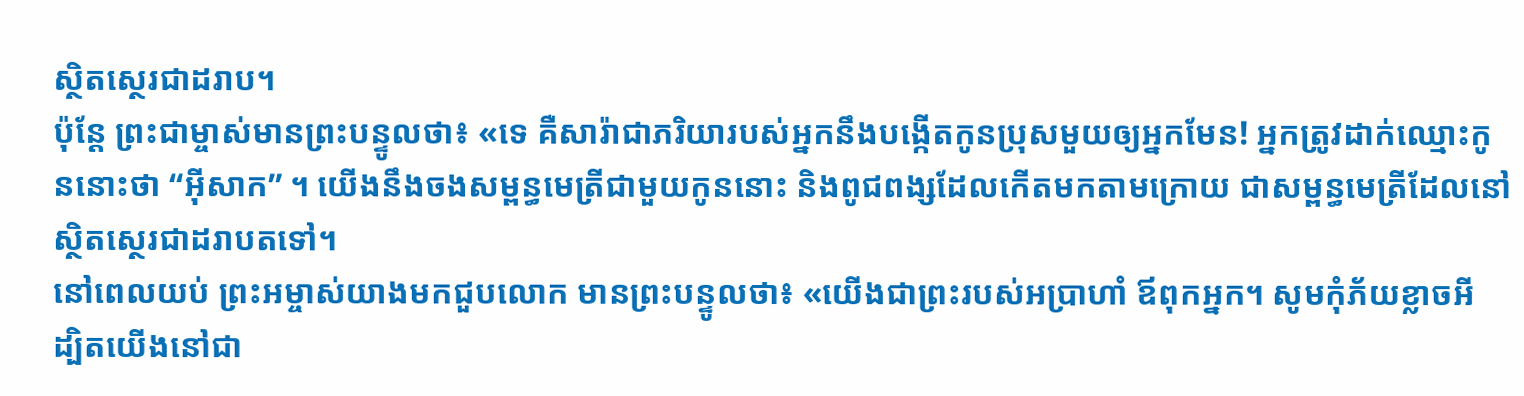ស្ថិតស្ថេរជាដរាប។
ប៉ុន្តែ ព្រះជាម្ចាស់មានព្រះបន្ទូលថា៖ «ទេ គឺសារ៉ាជាភរិយារបស់អ្នកនឹងបង្កើតកូនប្រុសមួយឲ្យអ្នកមែន! អ្នកត្រូវដាក់ឈ្មោះកូននោះថា “អ៊ីសាក” ។ យើងនឹងចងសម្ពន្ធមេត្រីជាមួយកូននោះ និងពូជពង្សដែលកើតមកតាមក្រោយ ជាសម្ពន្ធមេត្រីដែលនៅស្ថិតស្ថេរជាដរាបតទៅ។
នៅពេលយប់ ព្រះអម្ចាស់យាងមកជួបលោក មានព្រះបន្ទូលថា៖ «យើងជាព្រះរបស់អប្រាហាំ ឪពុកអ្នក។ សូមកុំភ័យខ្លាចអី ដ្បិតយើងនៅជា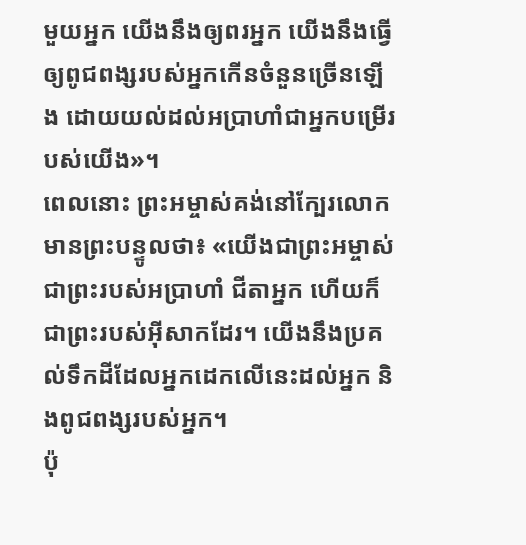មួយអ្នក យើងនឹងឲ្យពរអ្នក យើងនឹងធ្វើឲ្យពូជពង្សរបស់អ្នកកើនចំនួនច្រើនឡើង ដោយយល់ដល់អប្រាហាំជាអ្នកបម្រើរបស់យើង»។
ពេលនោះ ព្រះអម្ចាស់គង់នៅក្បែរលោក មានព្រះបន្ទូលថា៖ «យើងជាព្រះអម្ចាស់ ជាព្រះរបស់អប្រាហាំ ជីតាអ្នក ហើយក៏ជាព្រះរបស់អ៊ីសាកដែរ។ យើងនឹងប្រគល់ទឹកដីដែលអ្នកដេកលើនេះដល់អ្នក និងពូជពង្សរបស់អ្នក។
ប៉ុ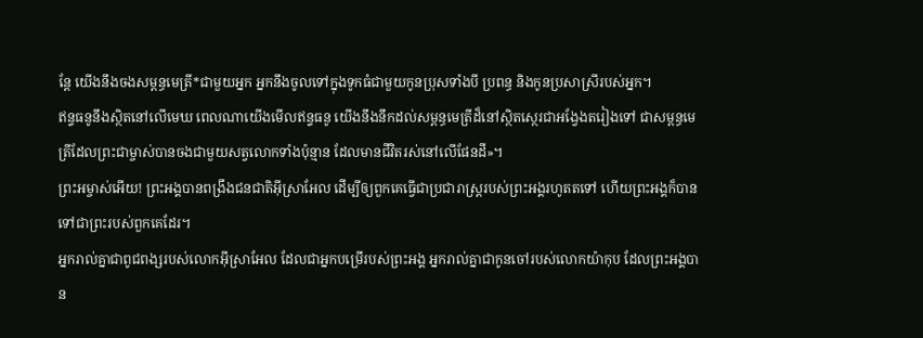ន្តែ យើងនឹងចងសម្ពន្ធមេត្រី*ជាមួយអ្នក អ្នកនឹងចូលទៅក្នុងទូកធំជាមួយកូនប្រុសទាំងបី ប្រពន្ធ និងកូនប្រសាស្រីរបស់អ្នក។
ឥន្ទធនូនឹងស្ថិតនៅលើមេឃ ពេលណាយើងមើលឥន្ទធនូ យើងនឹងនឹកដល់សម្ពន្ធមេត្រីដ៏នៅស្ថិតស្ថេរជាអង្វែងតរៀងទៅ ជាសម្ពន្ធមេត្រីដែលព្រះជាម្ចាស់បានចងជាមួយសត្វលោកទាំងប៉ុន្មាន ដែលមានជីវិតរស់នៅលើផែនដី»។
ព្រះអម្ចាស់អើយ! ព្រះអង្គបានពង្រឹងជនជាតិអ៊ីស្រាអែល ដើម្បីឲ្យពួកគេធ្វើជាប្រជារាស្ត្ររបស់ព្រះអង្គរហូតតទៅ ហើយព្រះអង្គក៏បានទៅជាព្រះរបស់ពួកគេដែរ។
អ្នករាល់គ្នាជាពូជពង្សរបស់លោកអ៊ីស្រាអែល ដែលជាអ្នកបម្រើរបស់ព្រះអង្គ អ្នករាល់គ្នាជាកូនចៅរបស់លោកយ៉ាកុប ដែលព្រះអង្គបាន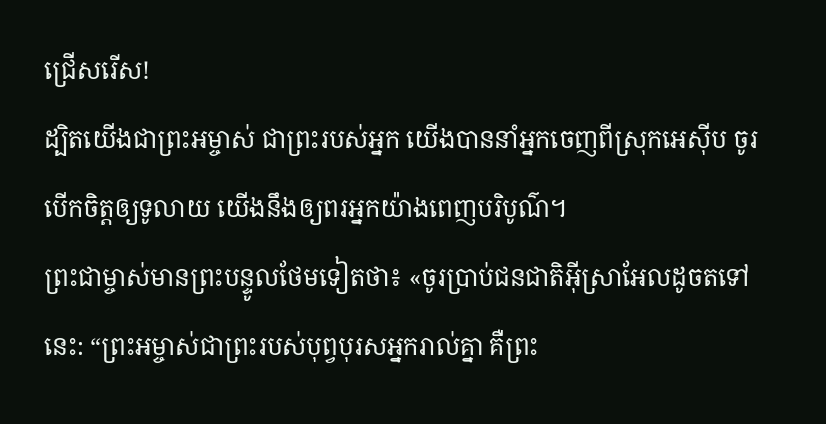ជ្រើសរើស!
ដ្បិតយើងជាព្រះអម្ចាស់ ជាព្រះរបស់អ្នក យើងបាននាំអ្នកចេញពីស្រុកអេស៊ីប ចូរបើកចិត្តឲ្យទូលាយ យើងនឹងឲ្យពរអ្នកយ៉ាងពេញបរិបូណ៌។
ព្រះជាម្ចាស់មានព្រះបន្ទូលថែមទៀតថា៖ «ចូរប្រាប់ជនជាតិអ៊ីស្រាអែលដូចតទៅនេះ: “ព្រះអម្ចាស់ជាព្រះរបស់បុព្វបុរសអ្នករាល់គ្នា គឺព្រះ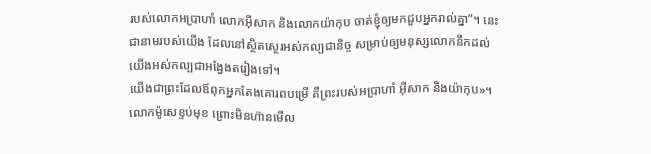របស់លោកអប្រាហាំ លោកអ៊ីសាក និងលោកយ៉ាកុប ចាត់ខ្ញុំឲ្យមកជួបអ្នករាល់គ្នា”។ នេះជានាមរបស់យើង ដែលនៅស្ថិតស្ថេរអស់កល្បជានិច្ច សម្រាប់ឲ្យមនុស្សលោកនឹកដល់យើងអស់កល្បជាអង្វែងតរៀងទៅ។
យើងជាព្រះដែលឪពុកអ្នកតែងគោរពបម្រើ គឺព្រះរបស់អប្រាហាំ អ៊ីសាក និងយ៉ាកុប»។ លោកម៉ូសេខ្ទប់មុខ ព្រោះមិនហ៊ានមើល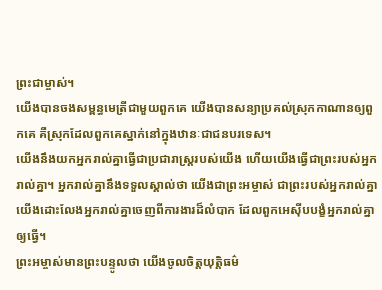ព្រះជាម្ចាស់។
យើងបានចងសម្ពន្ធមេត្រីជាមួយពួកគេ យើងបានសន្យាប្រគល់ស្រុកកាណានឲ្យពួកគេ គឺស្រុកដែលពួកគេស្នាក់នៅក្នុងឋានៈជាជនបរទេស។
យើងនឹងយកអ្នករាល់គ្នាធ្វើជាប្រជារាស្ត្ររបស់យើង ហើយយើងធ្វើជាព្រះរបស់អ្នករាល់គ្នា។ អ្នករាល់គ្នានឹងទទួលស្គាល់ថា យើងជាព្រះអម្ចាស់ ជាព្រះរបស់អ្នករាល់គ្នា យើងដោះលែងអ្នករាល់គ្នាចេញពីការងារដ៏លំបាក ដែលពួកអេស៊ីបបង្ខំអ្នករាល់គ្នាឲ្យធ្វើ។
ព្រះអម្ចាស់មានព្រះបន្ទូលថា យើងចូលចិត្តយុត្តិធម៌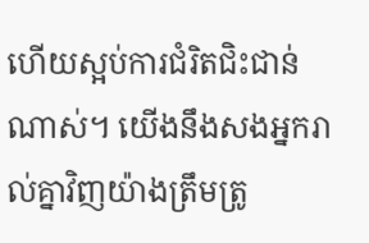ហើយស្អប់ការជំរិតជិះជាន់ណាស់។ យើងនឹងសងអ្នករាល់គ្នាវិញយ៉ាងត្រឹមត្រូ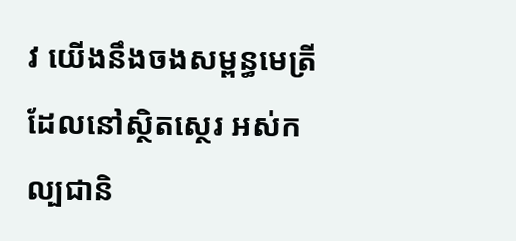វ យើងនឹងចងសម្ពន្ធមេត្រីដែលនៅស្ថិតស្ថេរ អស់កល្បជានិ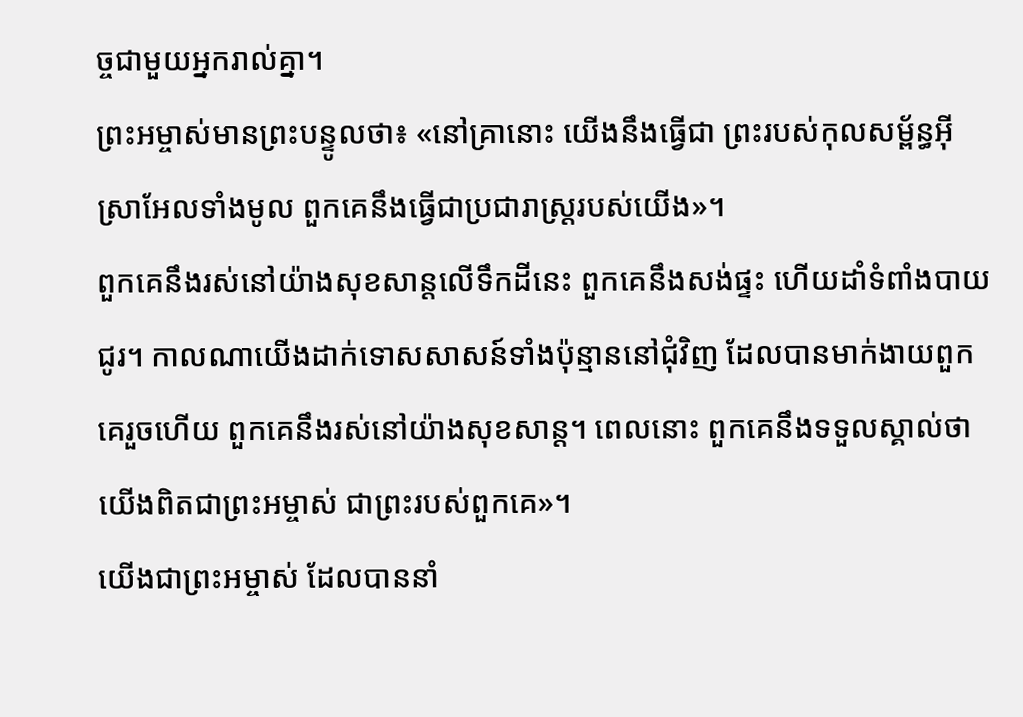ច្ចជាមួយអ្នករាល់គ្នា។
ព្រះអម្ចាស់មានព្រះបន្ទូលថា៖ «នៅគ្រានោះ យើងនឹងធ្វើជា ព្រះរបស់កុលសម្ព័ន្ធអ៊ីស្រាអែលទាំងមូល ពួកគេនឹងធ្វើជាប្រជារាស្ត្ររបស់យើង»។
ពួកគេនឹងរស់នៅយ៉ាងសុខសាន្តលើទឹកដីនេះ ពួកគេនឹងសង់ផ្ទះ ហើយដាំទំពាំងបាយជូរ។ កាលណាយើងដាក់ទោសសាសន៍ទាំងប៉ុន្មាននៅជុំវិញ ដែលបានមាក់ងាយពួកគេរួចហើយ ពួកគេនឹងរស់នៅយ៉ាងសុខសាន្ត។ ពេលនោះ ពួកគេនឹងទទួលស្គាល់ថា យើងពិតជាព្រះអម្ចាស់ ជាព្រះរបស់ពួកគេ»។
យើងជាព្រះអម្ចាស់ ដែលបាននាំ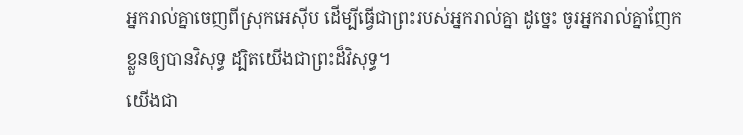អ្នករាល់គ្នាចេញពីស្រុកអេស៊ីប ដើម្បីធ្វើជាព្រះរបស់អ្នករាល់គ្នា ដូច្នេះ ចូរអ្នករាល់គ្នាញែកខ្លួនឲ្យបានវិសុទ្ធ ដ្បិតយើងជាព្រះដ៏វិសុទ្ធ។
យើងជា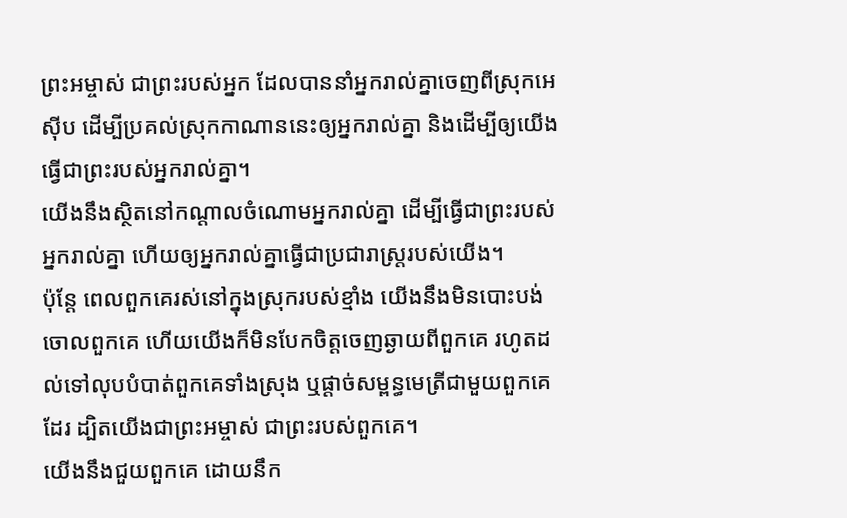ព្រះអម្ចាស់ ជាព្រះរបស់អ្នក ដែលបាននាំអ្នករាល់គ្នាចេញពីស្រុកអេស៊ីប ដើម្បីប្រគល់ស្រុកកាណាននេះឲ្យអ្នករាល់គ្នា និងដើម្បីឲ្យយើងធ្វើជាព្រះរបស់អ្នករាល់គ្នា។
យើងនឹងស្ថិតនៅកណ្ដាលចំណោមអ្នករាល់គ្នា ដើម្បីធ្វើជាព្រះរបស់អ្នករាល់គ្នា ហើយឲ្យអ្នករាល់គ្នាធ្វើជាប្រជារាស្ត្ររបស់យើង។
ប៉ុន្តែ ពេលពួកគេរស់នៅក្នុងស្រុករបស់ខ្មាំង យើងនឹងមិនបោះបង់ចោលពួកគេ ហើយយើងក៏មិនបែកចិត្តចេញឆ្ងាយពីពួកគេ រហូតដល់ទៅលុបបំបាត់ពួកគេទាំងស្រុង ឬផ្ដាច់សម្ពន្ធមេត្រីជាមួយពួកគេដែរ ដ្បិតយើងជាព្រះអម្ចាស់ ជាព្រះរបស់ពួកគេ។
យើងនឹងជួយពួកគេ ដោយនឹក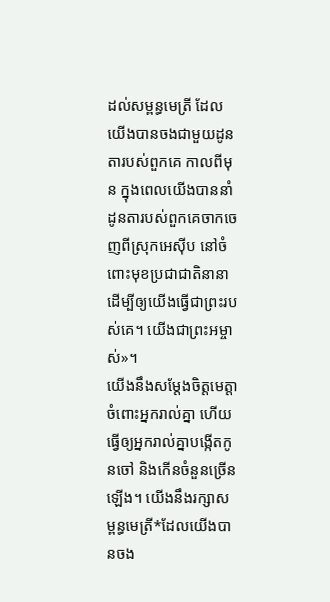ដល់សម្ពន្ធមេត្រី ដែលយើងបានចងជាមួយដូនតារបស់ពួកគេ កាលពីមុន ក្នុងពេលយើងបាននាំដូនតារបស់ពួកគេចាកចេញពីស្រុកអេស៊ីប នៅចំពោះមុខប្រជាជាតិនានា ដើម្បីឲ្យយើងធ្វើជាព្រះរបស់គេ។ យើងជាព្រះអម្ចាស់»។
យើងនឹងសម្តែងចិត្តមេត្តាចំពោះអ្នករាល់គ្នា ហើយធ្វើឲ្យអ្នករាល់គ្នាបង្កើតកូនចៅ និងកើនចំនួនច្រើនឡើង។ យើងនឹងរក្សាសម្ពន្ធមេត្រី*ដែលយើងបានចង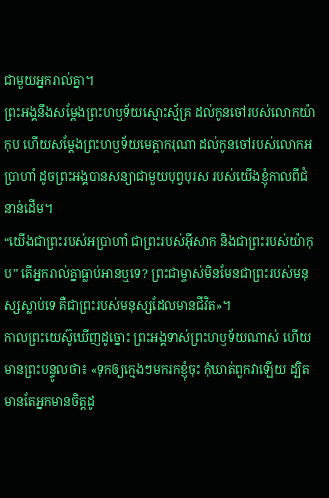ជាមួយអ្នករាល់គ្នា។
ព្រះអង្គនឹងសម្តែងព្រះហឫទ័យស្មោះស្ម័គ្រ ដល់កូនចៅរបស់លោកយ៉ាកុប ហើយសម្តែងព្រះហឫទ័យមេត្តាករុណា ដល់កូនចៅរបស់លោកអប្រាហាំ ដូចព្រះអង្គបានសន្យាជាមួយបុព្វបុរស របស់យើងខ្ញុំកាលពីជំនាន់ដើម។
“យើងជាព្រះរបស់អប្រាហាំ ជាព្រះរបស់អ៊ីសាក និងជាព្រះរបស់យ៉ាកុប” តើអ្នករាល់គ្នាធ្លាប់អានឬទេ? ព្រះជាម្ចាស់មិនមែនជាព្រះរបស់មនុស្សស្លាប់ទេ គឺជាព្រះរបស់មនុស្សដែលមានជីវិត»។
កាលព្រះយេស៊ូឃើញដូច្នោះ ព្រះអង្គទាស់ព្រះហឫទ័យណាស់ ហើយមានព្រះបន្ទូលថា៖ «ទុកឲ្យក្មេងៗមករកខ្ញុំចុះ កុំឃាត់ពួកវាឡើយ ដ្បិតមានតែអ្នកមានចិត្តដូ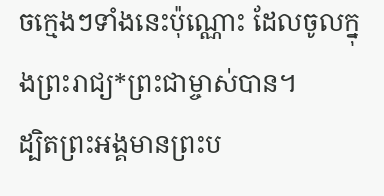ចក្មេងៗទាំងនេះប៉ុណ្ណោះ ដែលចូលក្នុងព្រះរាជ្យ*ព្រះជាម្ចាស់បាន។
ដ្បិតព្រះអង្គមានព្រះប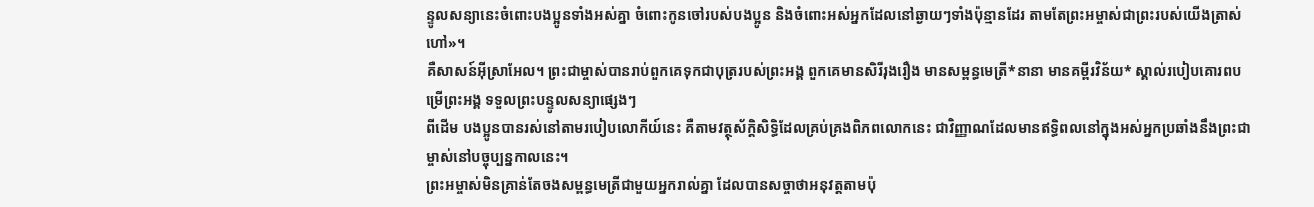ន្ទូលសន្យានេះចំពោះបងប្អូនទាំងអស់គ្នា ចំពោះកូនចៅរបស់បងប្អូន និងចំពោះអស់អ្នកដែលនៅឆ្ងាយៗទាំងប៉ុន្មានដែរ តាមតែព្រះអម្ចាស់ជាព្រះរបស់យើងត្រាស់ហៅ»។
គឺសាសន៍អ៊ីស្រាអែល។ ព្រះជាម្ចាស់បានរាប់ពួកគេទុកជាបុត្ររបស់ព្រះអង្គ ពួកគេមានសិរីរុងរឿង មានសម្ពន្ធមេត្រី*នានា មានគម្ពីរវិន័យ* ស្គាល់របៀបគោរពបម្រើព្រះអង្គ ទទួលព្រះបន្ទូលសន្យាផ្សេងៗ
ពីដើម បងប្អូនបានរស់នៅតាមរបៀបលោកីយ៍នេះ គឺតាមវត្ថុស័ក្តិសិទ្ធិដែលគ្រប់គ្រងពិភពលោកនេះ ជាវិញ្ញាណដែលមានឥទ្ធិពលនៅក្នុងអស់អ្នកប្រឆាំងនឹងព្រះជាម្ចាស់នៅបច្ចុប្បន្នកាលនេះ។
ព្រះអម្ចាស់មិនគ្រាន់តែចងសម្ពន្ធមេត្រីជាមួយអ្នករាល់គ្នា ដែលបានសច្ចាថាអនុវត្តតាមប៉ុ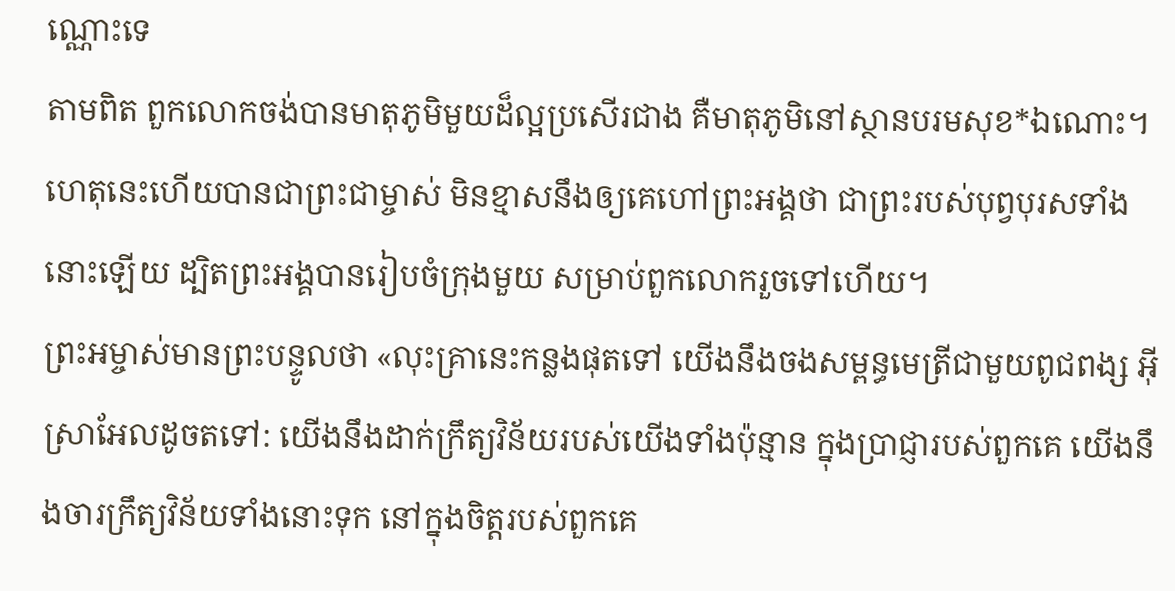ណ្ណោះទេ
តាមពិត ពួកលោកចង់បានមាតុភូមិមួយដ៏ល្អប្រសើរជាង គឺមាតុភូមិនៅស្ថានបរមសុខ*ឯណោះ។ ហេតុនេះហើយបានជាព្រះជាម្ចាស់ មិនខ្មាសនឹងឲ្យគេហៅព្រះអង្គថា ជាព្រះរបស់បុព្វបុរសទាំងនោះឡើយ ដ្បិតព្រះអង្គបានរៀបចំក្រុងមួយ សម្រាប់ពួកលោករួចទៅហើយ។
ព្រះអម្ចាស់មានព្រះបន្ទូលថា «លុះគ្រានេះកន្លងផុតទៅ យើងនឹងចងសម្ពន្ធមេត្រីជាមួយពូជពង្ស អ៊ីស្រាអែលដូចតទៅ: យើងនឹងដាក់ក្រឹត្យវិន័យរបស់យើងទាំងប៉ុន្មាន ក្នុងប្រាជ្ញារបស់ពួកគេ យើងនឹងចារក្រឹត្យវិន័យទាំងនោះទុក នៅក្នុងចិត្តរបស់ពួកគេ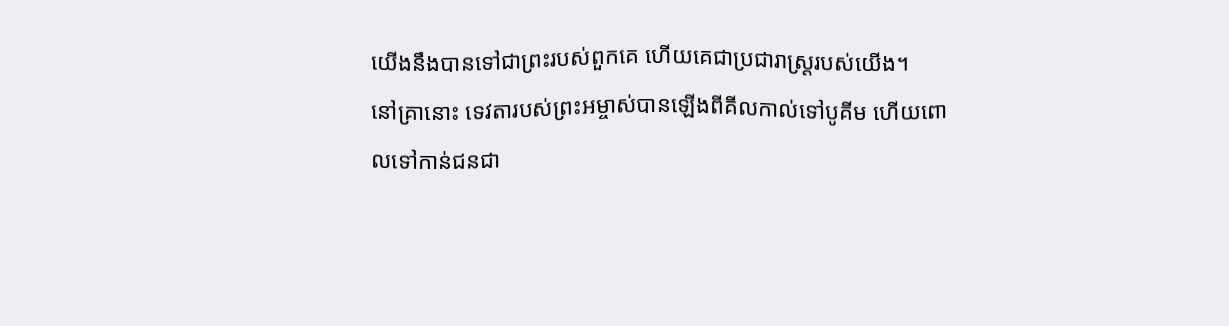យើងនឹងបានទៅជាព្រះរបស់ពួកគេ ហើយគេជាប្រជារាស្ត្ររបស់យើង។
នៅគ្រានោះ ទេវតារបស់ព្រះអម្ចាស់បានឡើងពីគីលកាល់ទៅបូគីម ហើយពោលទៅកាន់ជនជា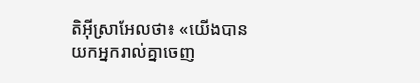តិអ៊ីស្រាអែលថា៖ «យើងបានយកអ្នករាល់គ្នាចេញ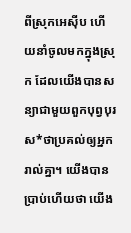ពីស្រុកអេស៊ីប ហើយនាំចូលមកក្នុងស្រុក ដែលយើងបានសន្យាជាមួយពួកបុព្វបុរស*ថាប្រគល់ឲ្យអ្នករាល់គ្នា។ យើងបានប្រាប់ហើយថា យើង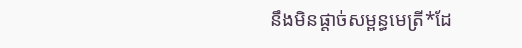នឹងមិនផ្ដាច់សម្ពន្ធមេត្រី*ដែ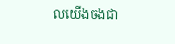លយើងចងជា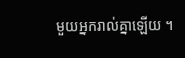មួយអ្នករាល់គ្នាឡើយ ។